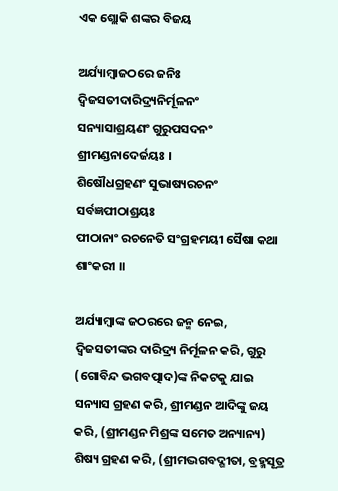ଏକ ଶ୍ଲୋକି ଶଙ୍କର ବିଜୟ

ଅର୍ଯ୍ୟାମ୍ବାଜଠରେ ଜନିଃ ଦ୍ଵିଜସତୀଦାରିଦ୍ର୍ୟନିର୍ମୂଳନଂ
ସନ୍ୟାସାଶ୍ରୟଣଂ ଗୁରୁପସଦନଂ ଶ୍ରୀମଣ୍ଡନାଦେର୍ଜୟଃ ।
ଶିଷୌଧଗ୍ରହଣଂ ସୁଭାଷ୍ୟରଚନଂ ସର୍ବଜ୍ଞପୀଠାଶ୍ରୟଃ
ପୀଠାନାଂ ରଚନେତି ସଂଗ୍ରହମୟୀ ସୈଷା କଥା ଶାଂକରୀ ।।

ଅର୍ଯ୍ୟାମ୍ବାଙ୍କ ଜଠରରେ ଜନ୍ମ ନେଇ, ଦ୍ଵିଜସତୀଙ୍କର ଦାରିଦ୍ର୍ୟ ନିର୍ମୂଳନ କରି, ଗୁରୁ (ଗୋବିନ୍ଦ ଭଗବତ୍ପାଦ)ଙ୍କ ନିକଟକୁ ଯାଇ ସନ୍ୟାସ ଗ୍ରହଣ କରି, ଶ୍ରୀମଣ୍ଡନ ଆଦିଙ୍କୁ ଜୟ କରି, (ଶ୍ରୀମଣ୍ଡନ ମିଶ୍ରଙ୍କ ସମେତ ଅନ୍ୟାନ୍ୟ) ଶିଷ୍ୟ ଗ୍ରହଣ କରି, (ଶ୍ରୀମଦ୍ଭଗବଦ୍ଗୀତା, ବ୍ରହ୍ମସୂତ୍ର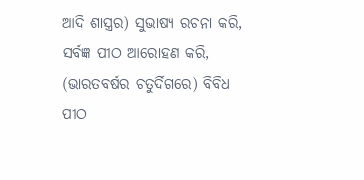ଆଦି ଶାସ୍ତ୍ରର) ସୁଭାଷ୍ୟ ରଚନା କରି, ସର୍ବଜ୍ଞ ପୀଠ ଆରୋହଣ କରି, (ଭାରତବର୍ଷର ଚତୁର୍ଦିଗରେ) ବିବିଧ ପୀଠ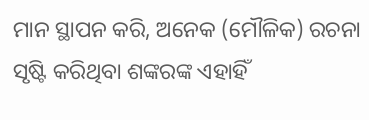ମାନ ସ୍ଥାପନ କରି, ଅନେକ (ମୌଳିକ) ରଚନା ସୃଷ୍ଟି କରିଥିବା ଶଙ୍କରଙ୍କ ଏହାହିଁ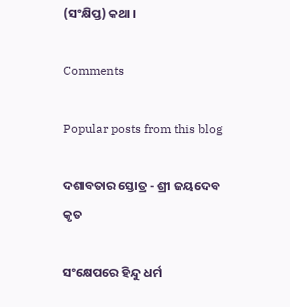(ସଂକ୍ଷିପ୍ତ) କଥା ।

Comments

Popular posts from this blog

ଦଶାବତାର ସ୍ତୋତ୍ର - ଶ୍ରୀ ଜୟଦେବ କୃତ

ସଂକ୍ଷେପରେ ହିନ୍ଦୁ ଧର୍ମ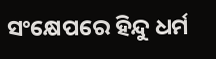ସଂକ୍ଷେପରେ ହିନ୍ଦୁ ଧର୍ମ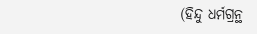(ହିନ୍ଦୁ ଧର୍ମଗ୍ରନ୍ଥ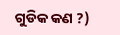ଗୁଡିକ କଣ ?)